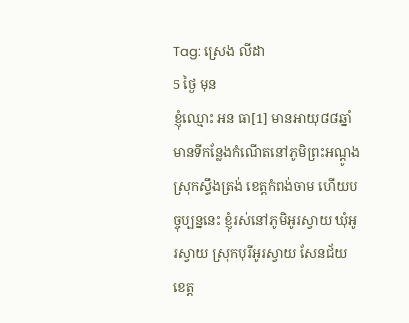Tag: ស្រេង លីដា
5 ថ្ងៃ មុន
ខ្ញុំឈ្មោះ អន ធា[1] មានអាយុ៨៨ឆ្នាំ មានទីកន្លែងកំណើតនៅភូមិព្រះអណ្ដូង ស្រុកស្ទឹងត្រង់ ខេត្តកំពង់ចាម ហើយបច្ចុប្បន្ននេះ ខ្ញុំរស់នៅភូមិអូរស្វាយ ឃុំអូរស្វាយ ស្រុកបុរីអូរស្វាយ សែនជ័យ ខេត្ត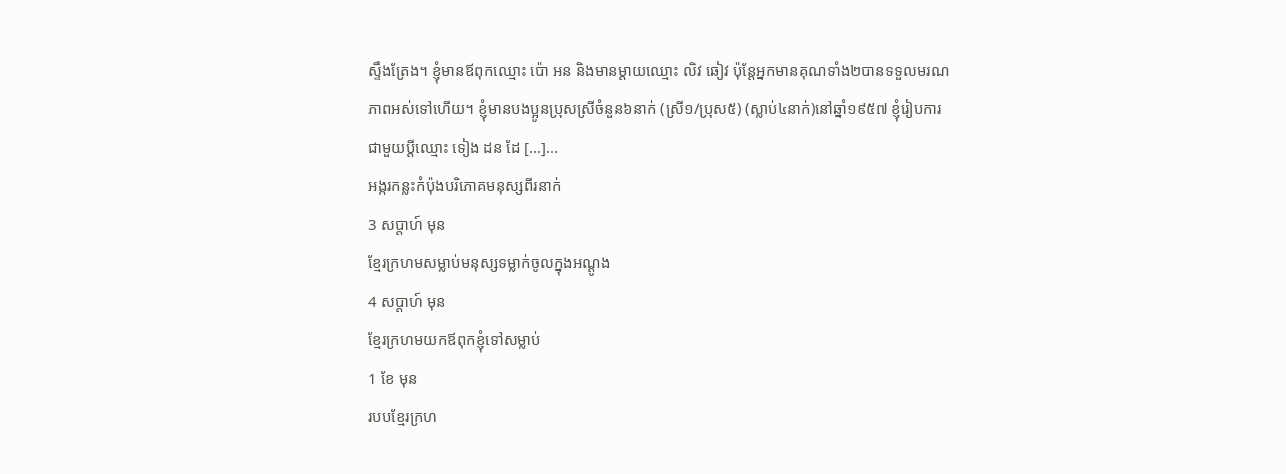ស្ទឹងត្រែង។ ខ្ញុំមានឪពុកឈ្មោះ ប៉ោ អន និងមានម្ដាយឈ្មោះ លិវ ឆៀវ ប៉ុន្តែអ្នកមានគុណទាំង២បានទទួលមរណភាពអស់ទៅហើយ។ ខ្ញុំមានបងប្អូនប្រុសស្រីចំនួន៦នាក់ (ស្រី១/ប្រុស៥) (ស្លាប់៤នាក់)នៅឆ្នាំ១៩៥៧ ខ្ញុំរៀបការ ជាមួយប្ដីឈ្មោះ ទៀង ដន ដែ […]...
អង្ករកន្លះកំប៉ុងបរិភោគមនុស្សពីរនាក់
3 សប្ដាហ៍ មុន
ខ្មែរក្រហមសម្លាប់មនុស្សទម្លាក់ចូលក្នុងអណ្ដូង
4 សប្ដាហ៍ មុន
ខ្មែរក្រហមយកឪពុកខ្ញុំទៅសម្លាប់
1 ខែ មុន
របបខ្មែរក្រហ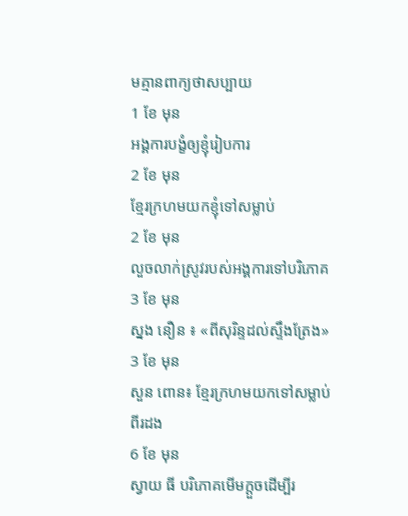មគ្មានពាក្យថាសប្បាយ
1 ខែ មុន
អង្គការបង្ខំឲ្យខ្ញុំរៀបការ
2 ខែ មុន
ខ្មែរក្រហមយកខ្ញុំទៅសម្លាប់
2 ខែ មុន
លួចលាក់ស្រូវរបស់អង្គការទៅបរិភោគ
3 ខែ មុន
ស្នង នឿន ៖ «ពីសុរិន្ទដល់ស្ទឹងត្រែង»
3 ខែ មុន
សួន ពោន៖ ខ្មែរក្រហមយកទៅសម្លាប់ពីរដង
6 ខែ មុន
ស្វាយ ធី បរិភោគមើមក្ដួចដើម្បីរ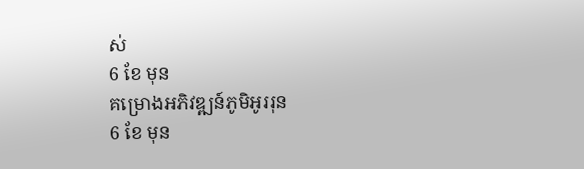ស់
6 ខែ មុន
គម្រោងអភិវឌ្ឍន៍ភូមិអូររុន
6 ខែ មុន